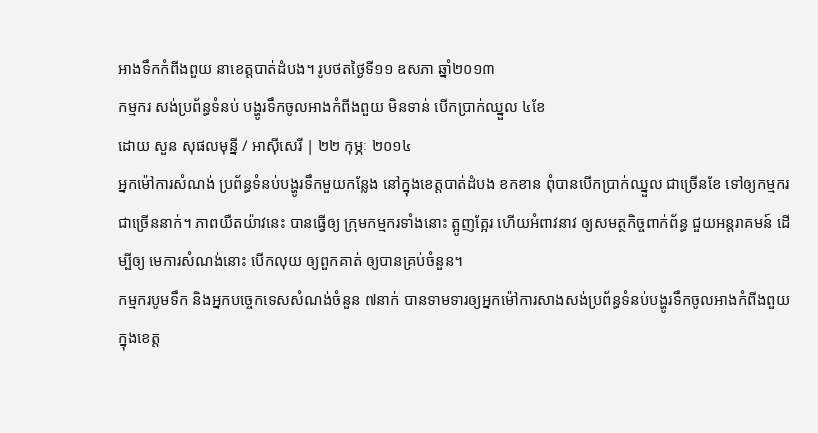អាងទឹកកំពីងពួយ នាខេត្តបាត់ដំបង។ រូបថតថ្ងៃទី១១ ឧសភា ឆ្នាំ២០១៣
កម្មករ សង់ប្រព័ន្ធទំនប់ បង្ហូរទឹកចូលអាងកំពីងពួយ មិនទាន់ បើកប្រាក់ឈ្នួល ៤ខែ
ដោយ សួន សុផលមុន្នី / អាស៊ីសេរី | ២២ កុម្ភៈ ២០១៤
អ្នកម៉ៅការសំណង់ ប្រព័ន្ធទំនប់បង្ហូរទឹកមួយកន្លែង នៅក្នុងខេត្តបាត់ដំបង ខកខាន ពុំបានបើកប្រាក់ឈ្នួល ជាច្រើនខែ ទៅឲ្យកម្មករ ជាច្រើននាក់។ ភាពយឺតយ៉ាវនេះ បានធ្វើឲ្យ ក្រុមកម្មករទាំងនោះ ត្អូញត្អែរ ហើយអំពាវនាវ ឲ្យសមត្ថកិច្ចពាក់ព័ន្ធ ជួយអន្តរាគមន៍ ដើម្បីឲ្យ មេការសំណង់នោះ បើកលុយ ឲ្យពួកគាត់ ឲ្យបានគ្រប់ចំនួន។
កម្មករបូមទឹក និងអ្នកបច្ចេកទេសសំណង់ចំនួន ៧នាក់ បានទាមទារឲ្យអ្នកម៉ៅការសាងសង់ប្រព័ន្ធទំនប់បង្ហូរទឹកចូលអាងកំពីងពួយ ក្នុងខេត្ត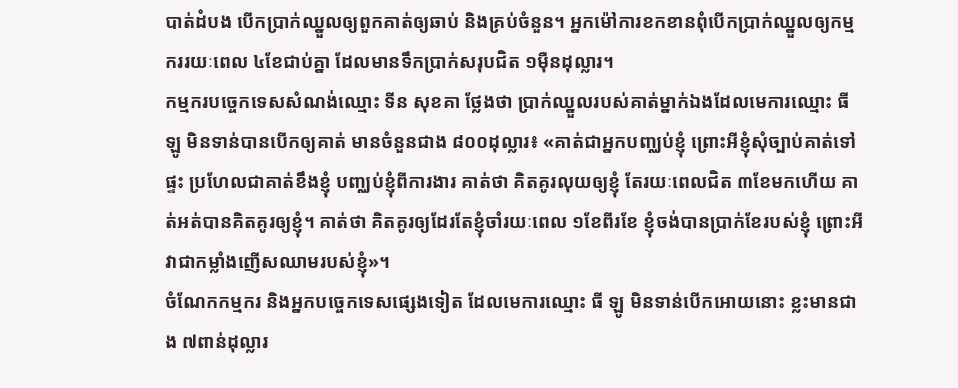បាត់ដំបង បើកប្រាក់ឈ្នួលឲ្យពួកគាត់ឲ្យឆាប់ និងគ្រប់ចំនួន។ អ្នកម៉ៅការខកខានពុំបើកប្រាក់ឈ្នួលឲ្យកម្មកររយៈពេល ៤ខែជាប់គ្នា ដែលមានទឹកប្រាក់សរុបជិត ១ម៉ឺនដុល្លារ។
កម្មករបច្ចេកទេសសំណង់ឈ្មោះ ទីន សុខគា ថ្លែងថា ប្រាក់ឈ្នួលរបស់គាត់ម្នាក់ឯងដែលមេការឈ្មោះ ធី ឡូ មិនទាន់បានបើកឲ្យគាត់ មានចំនួនជាង ៨០០ដុល្លារ៖ «គាត់ជាអ្នកបញ្ឈប់ខ្ញុំ ព្រោះអីខ្ញុំសុំច្បាប់គាត់ទៅផ្ទះ ប្រហែលជាគាត់ខឹងខ្ញុំ បញ្ឈប់ខ្ញុំពីការងារ គាត់ថា គិតគូរលុយឲ្យខ្ញុំ តែរយៈពេលជិត ៣ខែមកហើយ គាត់អត់បានគិតគូរឲ្យខ្ញុំ។ គាត់ថា គិតគូរឲ្យដែរតែខ្ញុំចាំរយៈពេល ១ខែពីរខែ ខ្ញុំចង់បានប្រាក់ខែរបស់ខ្ញុំ ព្រោះអីវាជាកម្លាំងញើសឈាមរបស់ខ្ញុំ»។
ចំណែកកម្មករ និងអ្នកបច្ចេកទេសផ្សេងទៀត ដែលមេការឈ្មោះ ធី ឡូ មិនទាន់បើកអោយនោះ ខ្លះមានជាង ៧ពាន់ដុល្លារ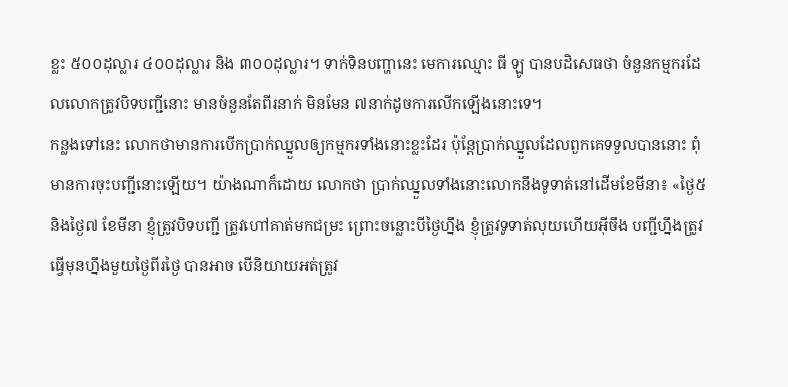ខ្លះ ៥០០ដុល្លារ ៤០០ដុល្លារ និង ៣០០ដុល្លារ។ ទាក់ទិនបញ្ហានេះ មេការឈ្មោះ ធី ឡូ បានបដិសេធថា ចំនួនកម្មករដែលលោកត្រូវបិទបញ្ជីនោះ មានចំនួនតែពីរនាក់ មិនមែន ៧នាក់ដូចការលើកឡើងនោះទេ។
កន្លងទៅនេះ លោកថាមានការបើកប្រាក់ឈ្នួលឲ្យកម្មករទាំងនោះខ្លះដែរ ប៉ុន្តែប្រាក់ឈ្នួលដែលពួកគេទទួលបាននោះ ពុំមានការចុះបញ្ជីនោះឡើយ។ យ៉ាងណាក៏ដោយ លោកថា ប្រាក់ឈ្នួលទាំងនោះលោកនឹងទូទាត់នៅដើមខែមីនា៖ «ថ្ងៃ៥ និងថ្ងៃ៧ ខែមីនា ខ្ញុំត្រូវបិទបញ្ជី ត្រូវហៅគាត់មកជម្រះ ព្រោះចន្លោះបីថ្ងៃហ្នឹង ខ្ញុំត្រូវទូទាត់លុយហើយអ៊ីចឹង បញ្ជីហ្នឹងត្រូវធ្វើមុនហ្នឹងមួយថ្ងៃពីរថ្ងៃ បានអាច បើនិយាយអត់ត្រូវ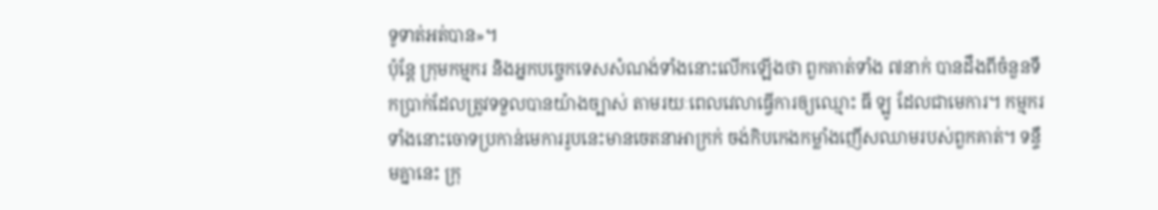ទូទាត់អត់បាន»។
ប៉ុន្តែ ក្រុមកម្មករ និងអ្នកបច្ចេកទេសសំណង់ទាំងនោះលើកឡើងថា ពួកគាត់ទាំង ៧នាក់ បានដឹងពីចំនួនទឹកប្រាក់ដែលត្រូវទទួលបានយ៉ាងច្បាស់ តាមរយៈពេលវេលាធ្វើការឲ្យឈ្មោះ ធី ឡូ ដែលជាមេការ។ កម្មករទាំងនោះចោទប្រកាន់មេការរូបនេះមានចេតនាអាក្រក់ ចង់កិបកេងកម្លាំងញើសឈាមរបស់ពួកគាត់។ ទន្ទឹមគ្នានេះ ក្រុ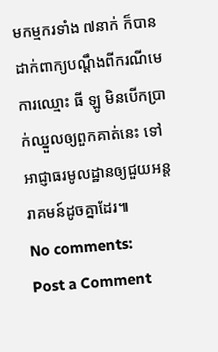មកម្មករទាំង ៧នាក់ ក៏បានដាក់ពាក្យបណ្ដឹងពីករណីមេការឈ្មោះ ធី ឡូ មិនបើកប្រាក់ឈ្នួលឲ្យពួកគាត់នេះ ទៅអាជ្ញាធរមូលដ្ឋានឲ្យជួយអន្តរាគមន៍ដូចគ្នាដែរ៕
No comments:
Post a Comment